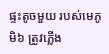ផ្ទះតូចមួយ របស់មេភូមិ៦ ត្រូវភ្លើង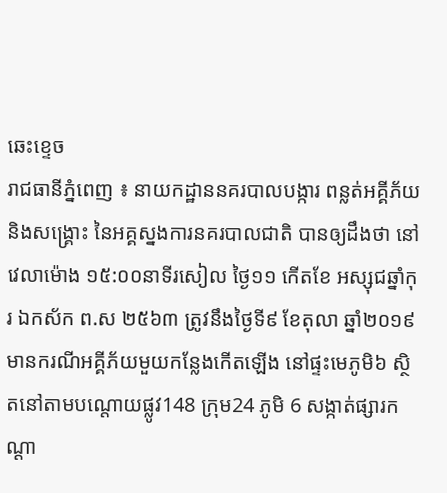ឆេះខ្ទេច
រាជធានីភ្នំពេញ ៖ នាយកដ្ឋាននគរបាលបង្ការ ពន្លត់អគ្គីភ័យ និងសង្គ្រោះ នៃអគ្គស្នងការនគរបាលជាតិ បានឲ្យដឹងថា នៅវេលាម៉ោង ១៥:០០នាទីរសៀល ថ្ងៃ១១ កើតខែ អស្សុជឆ្នាំកុរ ឯកស័ក ព.ស ២៥៦៣ ត្រូវនឹងថ្ងៃទី៩ ខែតុលា ឆ្នាំ២០១៩ មានករណីអគ្គីភ័យមួយកន្លែងកើតឡើង នៅផ្ទះមេភូមិ៦ ស្ថិតនៅតាមបណ្តោយផ្លូវ148 ក្រុម24 ភូមិ 6 សង្កាត់ផ្សារកណ្ដា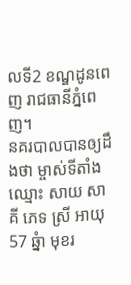លទី2 ខណ្ឌដូនពេញ រាជធានីភ្នំពេញ។
នគរបាលបានឲ្យដឹងថា ម្ចាស់ទីតាំងឈ្មោះ សាយ សាគី ភេទ ស្រី អាយុ57 ឆ្នំា មុខរ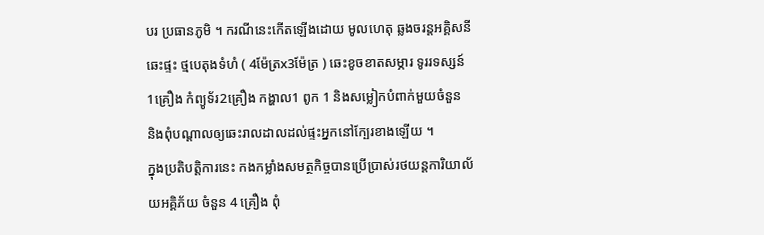បរ ប្រធានភូមិ ។ ករណីនេះកើតឡើងដោយ មូលហេតុ ឆ្លងចរន្តអគ្គិសនី ឆេះផ្ទះ ថ្មបេតុងទំហំ ( 4ម៉ែត្រx3ម៉ែត្រ ) ឆេះខូចខាតសម្ភារ ទូររទស្សន៍1គ្រឿង កំព្យូទ័រ2គ្រឿង កង្ហាល1 ពូក 1 និងសម្លៀកបំពាក់មួយចំនួន និងពុំបណ្តាលឲ្យឆេះរាលដាលដល់ផ្ទះអ្នកនៅក្បែរខាងឡើយ ។
ក្នុងប្រតិបត្តិការនេះ កងកម្លាំងសមត្ថកិច្ចបានប្រើប្រាស់រថយន្តការិយាល័យអគ្គិភ័យ ចំនួន 4 គ្រឿង ពុំ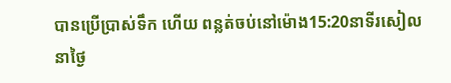បានប្រើប្រាស់ទឹក ហើយ ពន្លត់ចប់នៅម៉ោង15:20នាទីរសៀលនាថ្ងៃ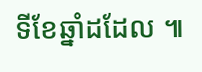ទីខែឆ្នាំដដែល ៕